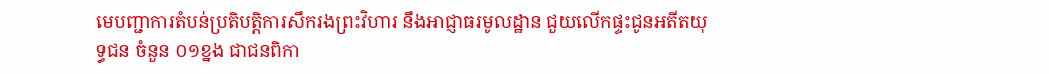មេបញ្ជាការតំបន់ប្រតិបត្តិការសឹករងព្រះវិហារ នឹងអាជ្ញាធរមូលដ្ឋាន ជួយលើកផ្ទះជូនអតីតយុទ្ធជន ចំនួន ០១ខ្នង ជាជនពិកា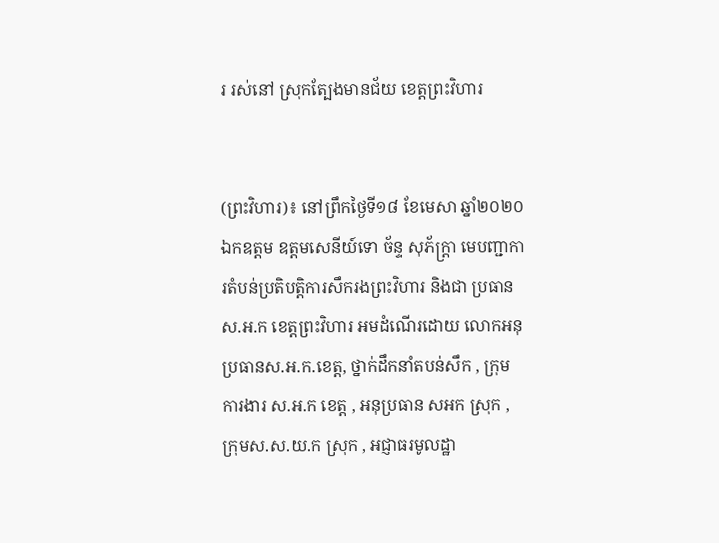រ រស់នៅ ស្រុកត្បែងមានជ័យ ខេត្តព្រះវិហារ


(ព្រះវិហារ)៖ នៅព្រឹកថ្ងៃទី១៨ ខែមេសា ឆ្នាំ២០២០ ឯកឧត្តម ឧត្តមសេនីយ៍ទោ ច័ន្ទ សុភ័ក្រ្តា មេបញ្ជាការតំបន់ប្រតិបត្តិការសឹករងព្រះវិហារ និងជា ប្រធាន ស.អ.ក ខេត្តព្រះវិហារ អមដំណើរដោយ លោកអនុប្រធានស.អ.ក.ខេត្ត, ថ្នាក់ដឹកនាំតបន់សឹក , ក្រុមការងារ ស.អ.ក ខេត្ត , អនុប្រធាន សអក ស្រុក , ក្រុមស.ស.យ.ក ស្រុក , អជ្ញាធរមូលដ្ឋា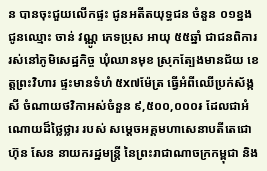ន បានចុះជួយលើកផ្ទះ ជូនអតីតយុទ្ធជន ចំនួន ០១ខ្នង ជូនឈ្មោះ ចាន់ វណ្ណូ ភេទប្រុស អាយុ ៥៥ឆ្នាំ ជាជនពិការ រស់នៅភូមិសេដ្ឋកិច្ច ឃុំឈានមុខ ស្រុកត្បែងមានជ័យ ខេត្តព្រះវិហារ ផ្ទះមានទំហំ ៥x៧ម៉ែត្រ ធ្វើអំពីឈើប្រក់ស័ង្កសី ចំណាយថវិកាអស់ចំនួន ៩,៥០០,០០០៛ ដែលជាអំណោយដ៏ថ្លៃថ្លារ របស់ សម្តេចអគ្គមហាសេនាបតីតេជោ ហ៊ុន សែន នាយករដ្ឋមន្ត្រី នៃព្រះរាជាណាចក្រកម្ពុជា និង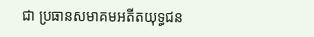ជា ប្រធានសមាគមអតីតយុទ្ធជន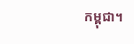កម្ពុជា។